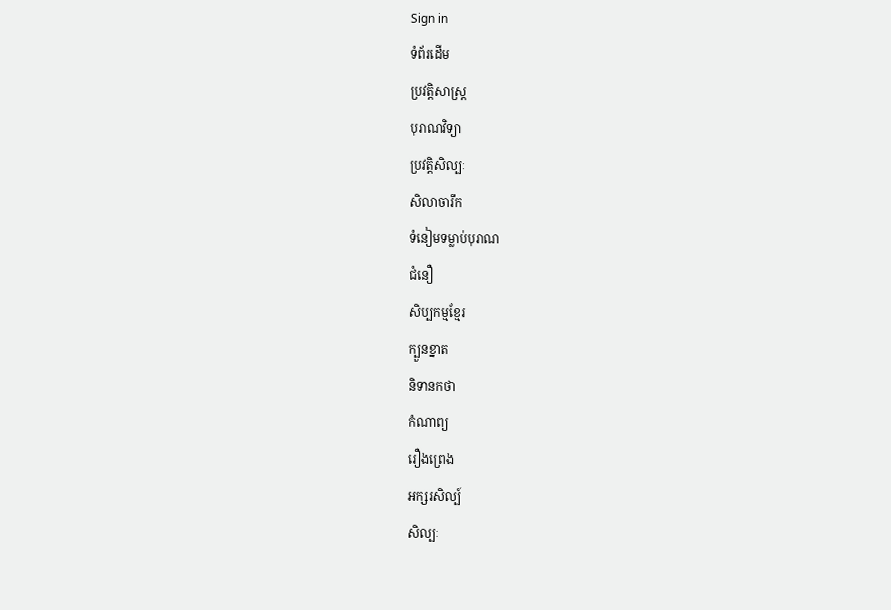Sign in
ទំព័រដើម
ប្រវត្តិសាស្ត្រ
បុរាណវិទ្យា
ប្រវត្តិសិល្បៈ
សិលាចារឹក
ទំនៀមទម្លាប់បុរាណ
ជំនឿ
សិប្បកម្មខ្មែរ
ក្បួនខ្នាត
និទានកថា
កំណាព្យ
រឿងព្រេង
អក្សរសិល្ប៍
សិល្បៈ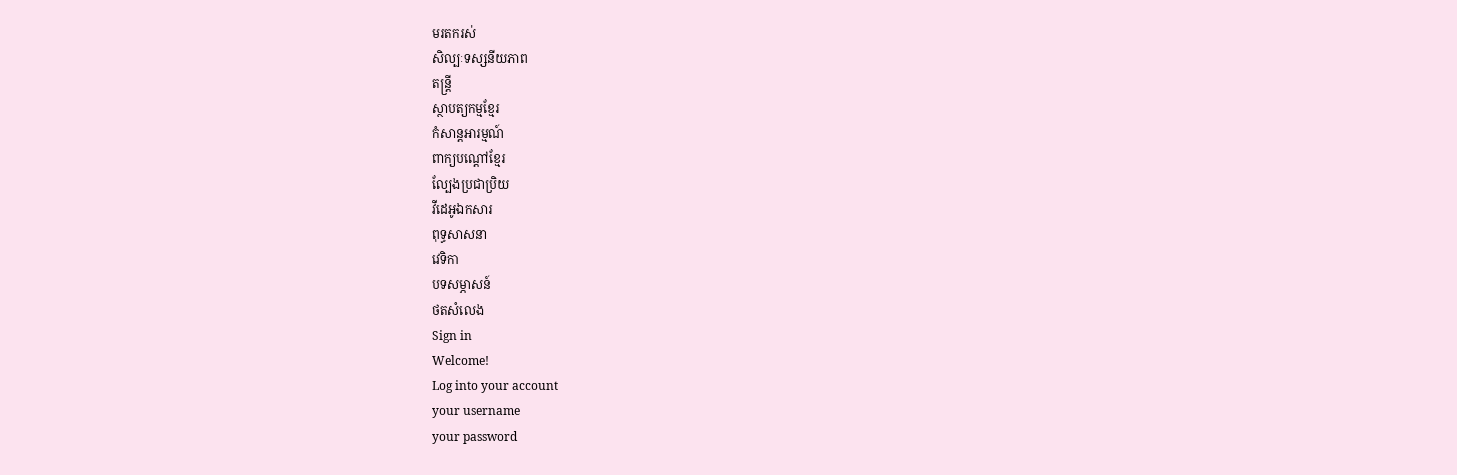មរតករស់
សិល្បៈទស្សនីយភាព
តន្ត្រី
ស្ថាបត្យកម្មខ្មែរ
កំសាន្តអារម្មណ៍
ពាក្យបណ្ដៅខ្មែរ
ល្បែងប្រជាប្រិយ
វីដេអូឯកសារ
ពុទ្ធសាសនា
វេទិកា
បទសម្ភាសន៍
ថតសំលេង
Sign in
Welcome!
Log into your account
your username
your password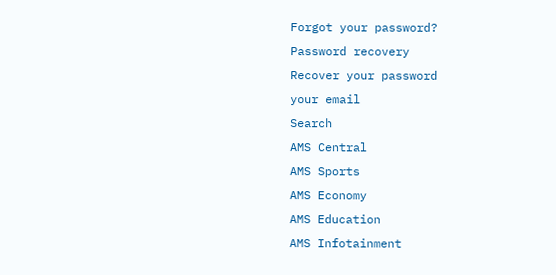Forgot your password?
Password recovery
Recover your password
your email
Search
AMS Central
AMS Sports
AMS Economy
AMS Education
AMS Infotainment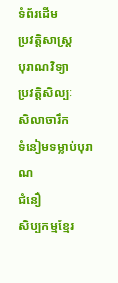ទំព័រដើម
ប្រវត្តិសាស្ត្រ
បុរាណវិទ្យា
ប្រវត្តិសិល្បៈ
សិលាចារឹក
ទំនៀមទម្លាប់បុរាណ
ជំនឿ
សិប្បកម្មខ្មែរ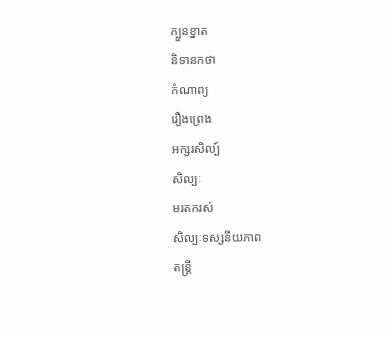ក្បួនខ្នាត
និទានកថា
កំណាព្យ
រឿងព្រេង
អក្សរសិល្ប៍
សិល្បៈ
មរតករស់
សិល្បៈទស្សនីយភាព
តន្ត្រី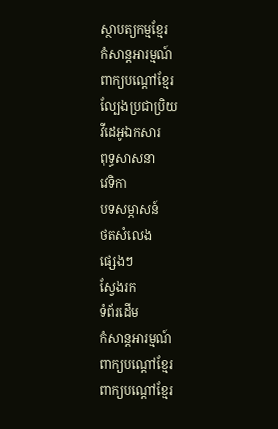ស្ថាបត្យកម្មខ្មែរ
កំសាន្តអារម្មណ៍
ពាក្យបណ្ដៅខ្មែរ
ល្បែងប្រជាប្រិយ
វីដេអូឯកសារ
ពុទ្ធសាសនា
វេទិកា
បទសម្ភាសន៍
ថតសំលេង
ផ្សេងៗ
ស្វែងរក
ទំព័រដើម
កំសាន្តអារម្មណ៍
ពាក្យបណ្ដៅខ្មែរ
ពាក្យបណ្ដៅខ្មែរ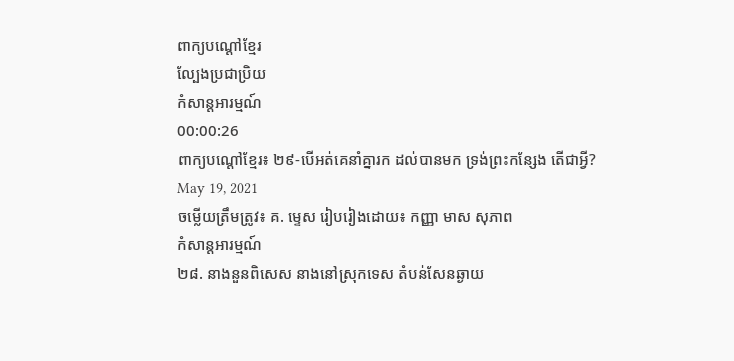ពាក្យបណ្ដៅខ្មែរ
ល្បែងប្រជាប្រិយ
កំសាន្តអារម្មណ៍
00:00:26
ពាក្យបណ្តៅខ្មែរ៖ ២៩-បើអត់គេនាំគ្នារក ដល់បានមក ទ្រង់ព្រះកន្សែង តើជាអ្វី?
May 19, 2021
ចម្លើយត្រឹមត្រូវ៖ គ. ម្ទេស រៀបរៀងដោយ៖ កញ្ញា មាស សុភាព
កំសាន្តអារម្មណ៍
២៨. នាងនួនពិសេស នាងនៅស្រុកទេស តំបន់សែនឆ្ងាយ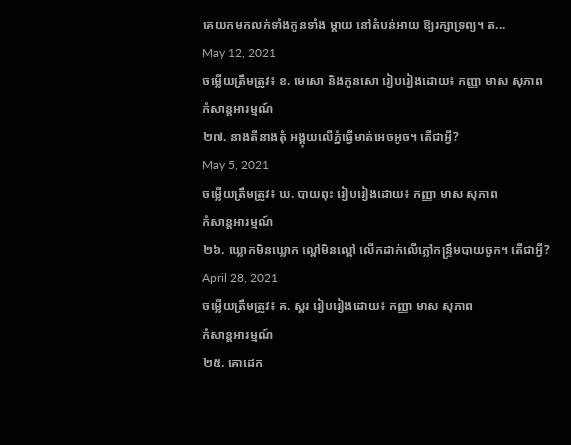គេយកមកលក់ទាំងកូនទាំង ម្តាយ នៅតំបន់អាយ ឱ្យរក្សាទ្រព្យ។ ត...
May 12, 2021
ចម្លើយត្រឹមត្រូវ៖ ខ. មេសោ និងកូនសោ រៀបរៀងដោយ៖ កញ្ញា មាស សុភាព
កំសាន្តអារម្មណ៍
២៧. នាងតីនាងតុំ អង្គុយលើភ្នំធ្វើមាត់អេចអូច។ តើជាអ្វី?
May 5, 2021
ចម្លើយត្រឹមត្រូវ៖ ឃ. បាយពុះ រៀបរៀងដោយ៖ កញ្ញា មាស សុភាព
កំសាន្តអារម្មណ៍
២៦. ឃ្លោកមិនឃ្លោក ល្ពៅមិនល្ពៅ លើកដាក់លើភ្លៅកន្ទ្រឹមបាយចូក។ តើជាអ្វី?
April 28, 2021
ចម្លើយត្រឹមត្រូវ៖ គ. ស្គរ រៀបរៀងដោយ៖ កញ្ញា មាស សុភាព
កំសាន្តអារម្មណ៍
២៥. គោដេក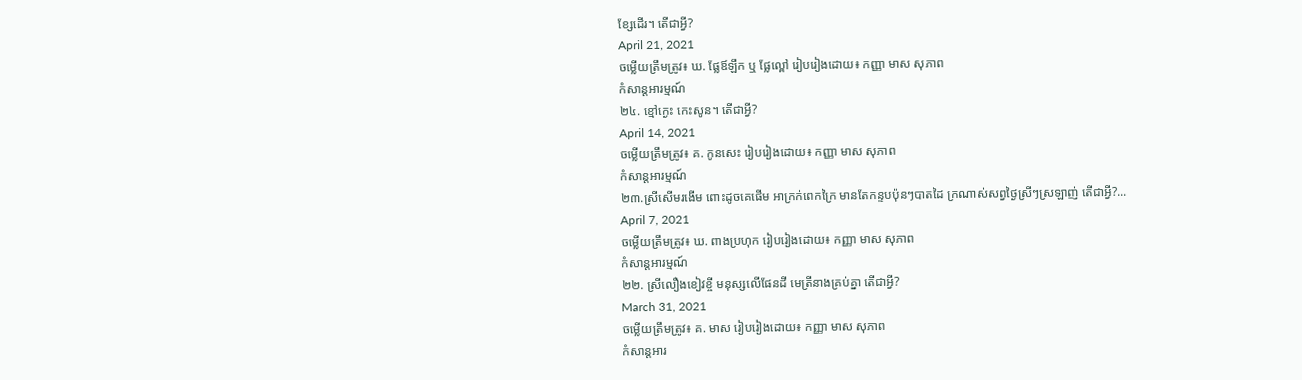ខ្សែដើរ។ តើជាអ្វី?
April 21, 2021
ចម្លើយត្រឹមត្រូវ៖ ឃ. ផ្លែឪឡឹក ឬ ផ្លែល្ពៅ រៀបរៀងដោយ៖ កញ្ញា មាស សុភាព
កំសាន្តអារម្មណ៍
២៤. ខ្មៅក្ងេះ កេះសូន។ តើជាអ្វី?
April 14, 2021
ចម្លើយត្រឹមត្រូវ៖ គ. កូនសេះ រៀបរៀងដោយ៖ កញ្ញា មាស សុភាព
កំសាន្តអារម្មណ៍
២៣.ស្រីសើមរងើម ពោះដូចគេផើម អាក្រក់ពេកក្រៃ មានតែកន្ទបប៉ុនៗបាតដៃ ក្រណាស់សព្វថ្ងៃស្រីៗស្រឡាញ់ តើជាអ្វី?...
April 7, 2021
ចម្លើយត្រឹមត្រូវ៖ ឃ. ពាងប្រហុក រៀបរៀងដោយ៖ កញ្ញា មាស សុភាព
កំសាន្តអារម្មណ៍
២២. ស្រីលឿងខៀវខ្ចី មនុស្សលើផែនដី មេត្រីនាងគ្រប់គ្នា តើជាអ្វី?
March 31, 2021
ចម្លើយត្រឹមត្រូវ៖ គ. មាស រៀបរៀងដោយ៖ កញ្ញា មាស សុភាព
កំសាន្តអារ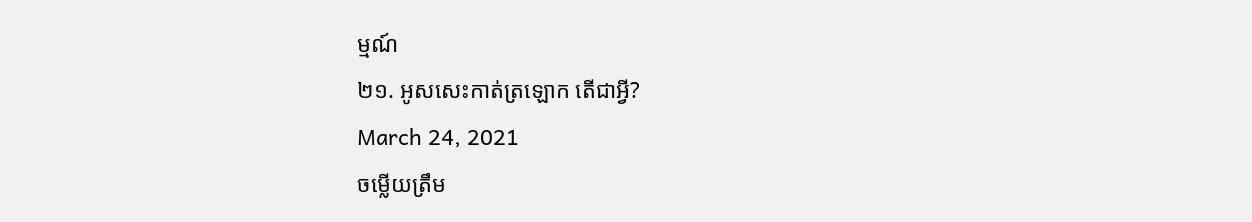ម្មណ៍
២១. អូសសេះកាត់ត្រឡោក តើជាអ្វី?
March 24, 2021
ចម្លើយត្រឹម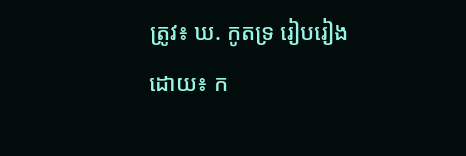ត្រូវ៖ ឃ. កូតទ្រ រៀបរៀងដោយ៖ ក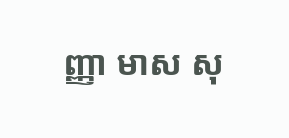ញ្ញា មាស សុ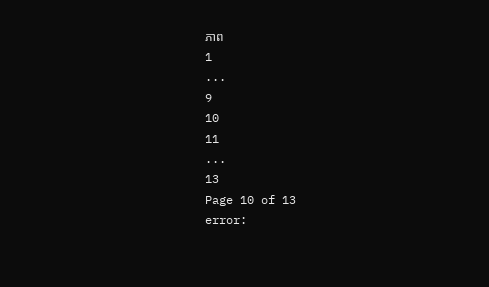ភាព
1
...
9
10
11
...
13
Page 10 of 13
error: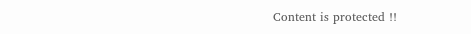Content is protected !!